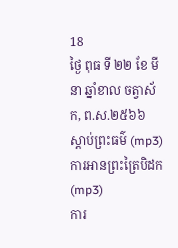18
ថ្ងៃ ពុធ ទី ២២ ខែ មីនា ឆ្នាំខាល ចត្វាស័ក, ព.ស.២៥៦៦
ស្តាប់ព្រះធម៌ (mp3)
ការអានព្រះត្រៃបិដក (mp3)
ការ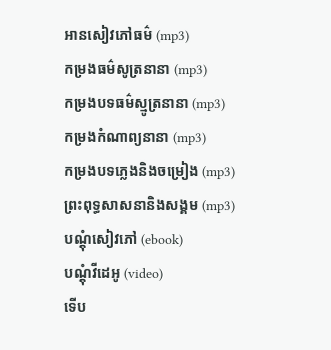អានសៀវភៅធម៌ (mp3)
កម្រងធម៌សូត្រនានា (mp3)
កម្រងបទធម៌ស្មូត្រនានា (mp3)
កម្រងកំណាព្យនានា (mp3)
កម្រងបទភ្លេងនិងចម្រៀង (mp3)
ព្រះពុទ្ធសាសនានិងសង្គម (mp3)
បណ្តុំសៀវភៅ (ebook)
បណ្តុំវីដេអូ (video)
ទើប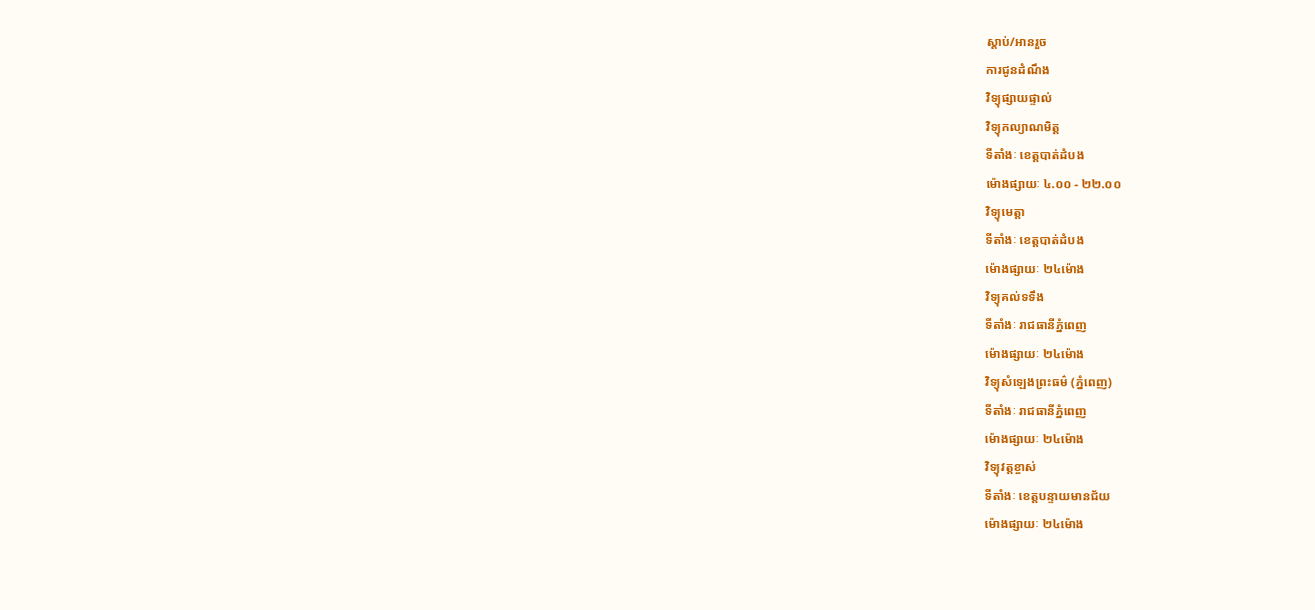ស្តាប់/អានរួច
ការជូនដំណឹង
វិទ្យុផ្សាយផ្ទាល់
វិទ្យុកល្យាណមិត្ត
ទីតាំងៈ ខេត្តបាត់ដំបង
ម៉ោងផ្សាយៈ ៤.០០ - ២២.០០
វិទ្យុមេត្តា
ទីតាំងៈ ខេត្តបាត់ដំបង
ម៉ោងផ្សាយៈ ២៤ម៉ោង
វិទ្យុគល់ទទឹង
ទីតាំងៈ រាជធានីភ្នំពេញ
ម៉ោងផ្សាយៈ ២៤ម៉ោង
វិទ្យុសំឡេងព្រះធម៌ (ភ្នំពេញ)
ទីតាំងៈ រាជធានីភ្នំពេញ
ម៉ោងផ្សាយៈ ២៤ម៉ោង
វិទ្យុវត្តខ្ចាស់
ទីតាំងៈ ខេត្តបន្ទាយមានជ័យ
ម៉ោងផ្សាយៈ ២៤ម៉ោង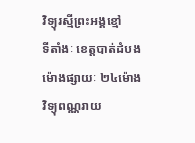វិទ្យុរស្មីព្រះអង្គខ្មៅ
ទីតាំងៈ ខេត្តបាត់ដំបង
ម៉ោងផ្សាយៈ ២៤ម៉ោង
វិទ្យុពណ្ណរាយ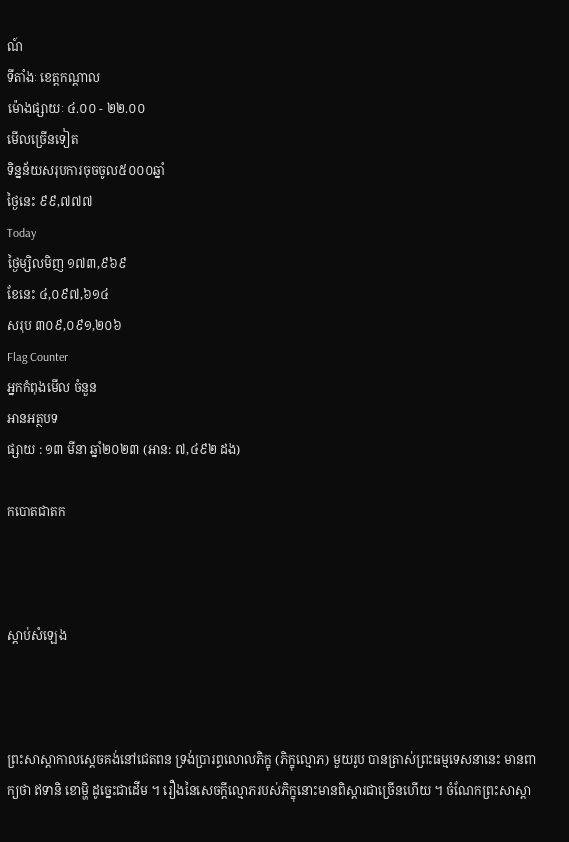ណ៍
ទីតាំងៈ ខេត្តកណ្តាល
ម៉ោងផ្សាយៈ ៤.០០ - ២២.០០
មើលច្រើនទៀត
ទិន្នន័យសរុបការចុចចូល៥០០០ឆ្នាំ
ថ្ងៃនេះ ៩៩,៧៧៧
Today
ថ្ងៃម្សិលមិញ ១៧៣,៩៦៩
ខែនេះ ៤,០៩៧,៦១៤
សរុប ៣០៩,០៩១,២០៦
Flag Counter
អ្នកកំពុងមើល ចំនួន
អានអត្ថបទ
ផ្សាយ : ១៣ មីនា ឆ្នាំ២០២៣ (អាន: ៧,៤៩២ ដង)

កបោតជាតក



ស្តាប់សំឡេង



ព្រះសាស្ដាកាលសេ្ដចគង់នៅជេតពន ទ្រង់ប្រារព្ធលោលភិក្ខុ (ភិក្ខុល្មោភ) មួយរូប បានត្រាស់ព្រះធម្មទេសនានេះ មានពាក្យថា ឥទានិ ខោម្ហិ ដូច្នេះជាដើម ។ រឿងនៃសេចក្ដីល្មោភរបស់ភិក្ខុនោះមានពិស្ដារជាច្រើនហើយ ។ ចំណែកព្រះសាស្ដា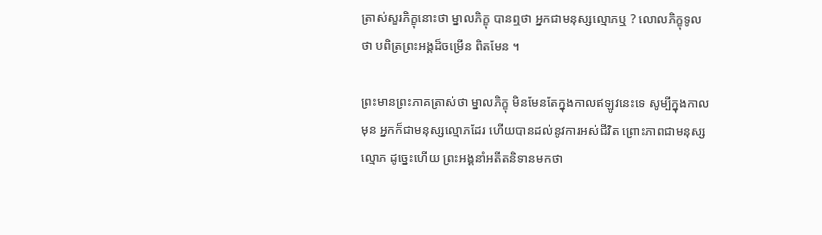ត្រាស់សួរភិក្ខុនោះថា ម្នាលភិក្ខុ បានឮថា អ្នកជាមនុស្សល្មោភឬ ? លោលភិក្ខុទូលថា បពិត្រព្រះអង្គដ៏ចម្រើន ពិតមែន ។

ព្រះមានព្រះភាគត្រាស់ថា ម្នាលភិក្ខុ មិនមែនតែក្នុងកាលឥឡូវនេះទេ សូម្បីក្នុងកាលមុន អ្នកក៏ជាមនុស្សល្មោភដែរ ហើយបានដល់នូវការអស់ជីវិត ព្រោះភាពជាមនុស្សល្មោភ ដូច្នេះហើយ ព្រះអង្គនាំអតីតនិទានមកថា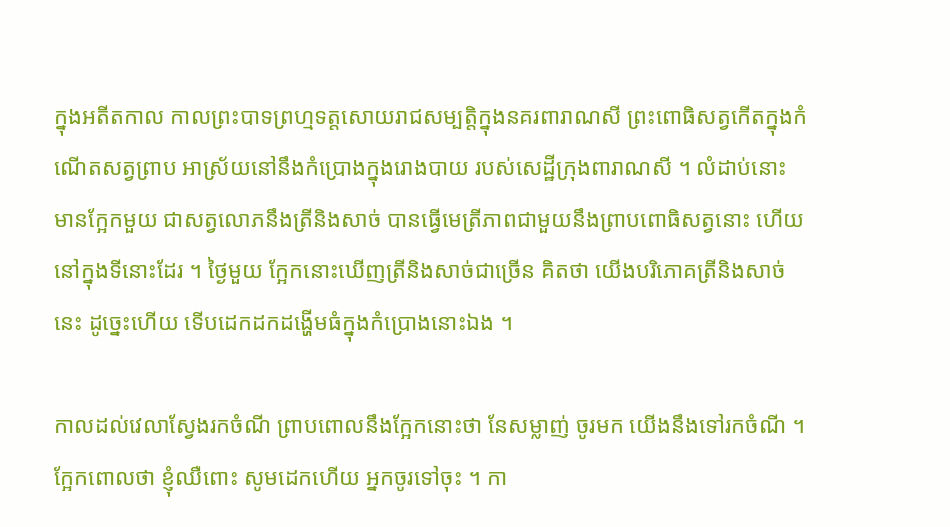ក្នុងអតីតកាល កាលព្រះបាទព្រហ្មទត្តសោយរាជសម្បត្តិក្នុងនគរពារាណសី ព្រះពោធិសត្វកើតក្នុងកំណើតសត្វព្រាប អាស្រ័យនៅនឹងកំប្រោងក្នុងរោងបាយ របស់សេដ្ឋីក្រុងពារាណសី ។ លំដាប់នោះ មានក្អែកមួយ ជាសត្វលោភនឹងត្រីនិងសាច់ បានធ្វើមេត្រីភាពជាមួយនឹងព្រាបពោធិសត្វនោះ ហើយនៅក្នុងទីនោះដែរ ។ ថ្ងៃមួយ ក្អែកនោះឃើញត្រីនិងសាច់ជាច្រើន គិតថា យើងបរិភោគត្រីនិងសាច់នេះ ដូច្នេះហើយ ទើបដេកដកដង្ហើមធំក្នុងកំប្រោងនោះឯង ។

កាលដល់វេលាស្វែងរកចំណី ព្រាបពោលនឹងក្អែកនោះថា នែសម្លាញ់ ចូរមក យើងនឹងទៅរកចំណី ។ ក្អែកពោលថា ខ្ញុំឈឺពោះ សូមដេកហើយ អ្នកចូរទៅចុះ ។ កា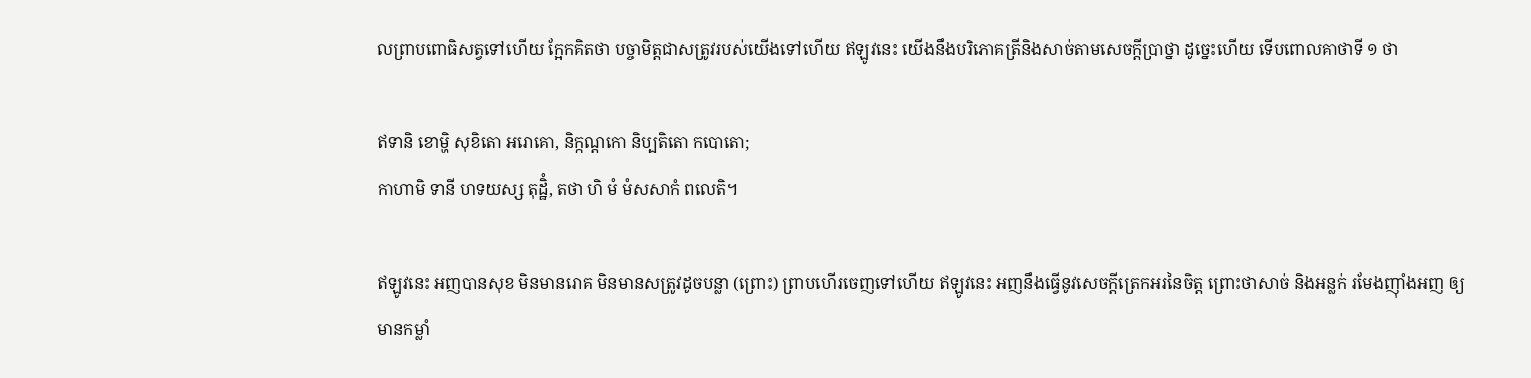លព្រាបពោធិសត្វទៅហើយ ក្អែកគិតថា បច្ចាមិត្តជាសត្រូវរបស់យើងទៅហើយ ឥឡូវនេះ យើងនឹងបរិភោគត្រីនិងសាច់តាមសេចក្ដីប្រាថ្នា ដូច្នេះហើយ ទើបពោលគាថាទី ១ ថា

ឥទានិ ខោម្ហិ សុខិតោ អរោគោ, និក្កណ្ដកោ និប្បតិតោ កបោតោ;
កាហាមិ ទានី ហទយស្ស តុដ្ឋិំ, តថា ហិ មំ មំសសាកំ ពលេតិ។

ឥឡូវនេះ អញបានសុខ មិនមានរោគ មិនមានសត្រូវដូចបន្លា (ព្រោះ) ព្រាបហើរចេញទៅហើយ ឥឡូវនេះ អញនឹងធ្វើនូវសេចក្តីត្រេកអរនៃចិត្ត ព្រោះថាសាច់ និងអន្លក់ រមែងញ៉ាំងអញ ឲ្យមានកម្លាំ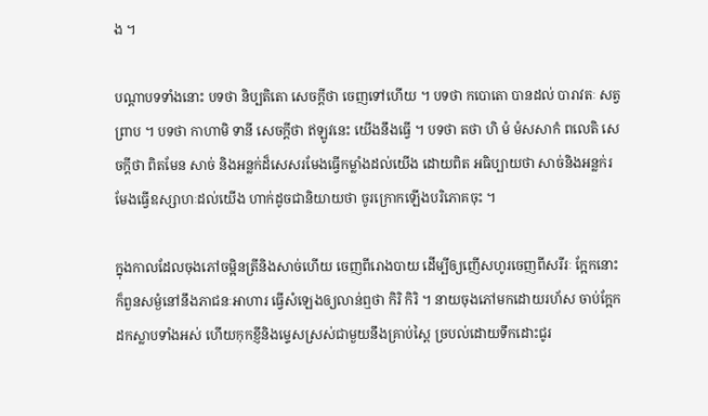ង ។

បណ្ដាបទទាំងនោះ បទថា និប្បតិតោ សេចក្ដីថា ចេញទៅហើយ ។ បទថា កបោតោ បានដល់ បារាវតៈ សត្វព្រាប ។ បទថា កាហាមិ ទានី សេចក្ដីថា ឥឡូវនេះ យើងនឹងធ្វើ ។ បទថា តថា ហិ មំ មំសសាកំ ពលេតិ សេចក្ដីថា ពិតមែន សាច់ និងអន្លក់ដ៏សេសរមែងធ្វើកម្លាំងដល់យើង ដោយពិត អធិប្បាយថា សាច់និងអន្លក់រមែងធ្វើឧស្សាហៈដល់យើង ហាក់ដូចជានិយាយថា ចូរក្រោកឡើងបរិភោគចុះ ។

ក្នុងកាលដែលចុងភៅចម្អិនត្រីនិងសាច់ហើយ ចេញពីរោងបាយ ដើម្បីឲ្យញើសហូរចេញពីសរីរៈ ក្អែកនោះ ក៏ពួនសម្ងំនៅនឹងភាជនៈអាហារ ធ្វើសំឡេងឲ្យលាន់ឮថា កិរិ កិរិ ។ នាយចុងភៅមកដោយរហ័ស ចាប់ក្អែកដកស្លាបទាំងអស់ ហើយកុកខ្ញីនិងម្ទេសស្រស់ជាមួយនឹងគ្រាប់ស្ពៃ ច្របល់ដោយទឹកដោះជូរ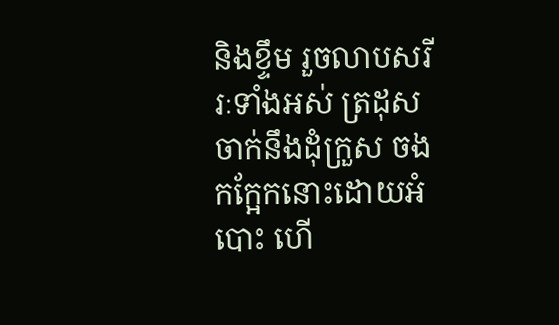និងខ្ទឹម រួចលាបសរីរៈទាំងអស់ ត្រដុសចាក់នឹងដុំក្រួស ចងកក្អែកនោះដោយអំបោះ ហើ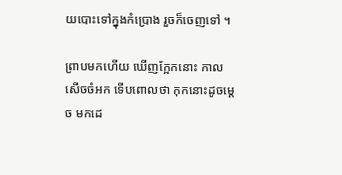យបោះទៅក្នុងកំប្រោង រួចក៏ចេញទៅ ។

ព្រាបមកហើយ ឃើញក្អែកនោះ កាលសើចចំអក ទើបពោលថា កុកនោះដូចម្ដេច មកដេ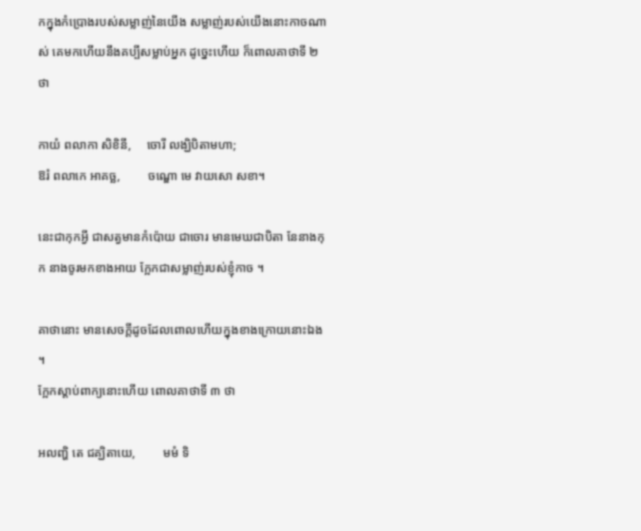កក្នុងកំប្រោងរបស់សម្លាញ់នៃយើង សម្លាញ់របស់យើងនោះកាចណាស់ គេមកហើយនឹងគប្បីសម្លាប់អ្នក ដូច្នេះហើយ ក៏ពោលគាថាទី ២ ថា

កាយំ ពលាកា សិខិនី,     ចោរី លង្ឃិបិតាមហា;
ឱរំ ពលាកេ អាគច្ឆ,         ចណ្ឌោ មេ វាយសោ សខា។

នេះជាកុកអ្វី ជាសត្វមានកំប៉ោយ ជាចោរ មានមេឃជាបិតា នែនាងកុក នាងចូរមកខាងអាយ ក្អែកជាសម្លាញ់របស់ខ្ញុំកាច ។

គាថានោះ មានសេចក្ដីដូចដែលពោលហើយក្នុងខាងក្រោយនោះឯង ។
ក្អែកស្ដាប់ពាក្យនោះហើយ ពោលគាថាទី ៣ ថា

អលញ្ហិ តេ ជគ្ឃិតាយេ,         មមំ ទិ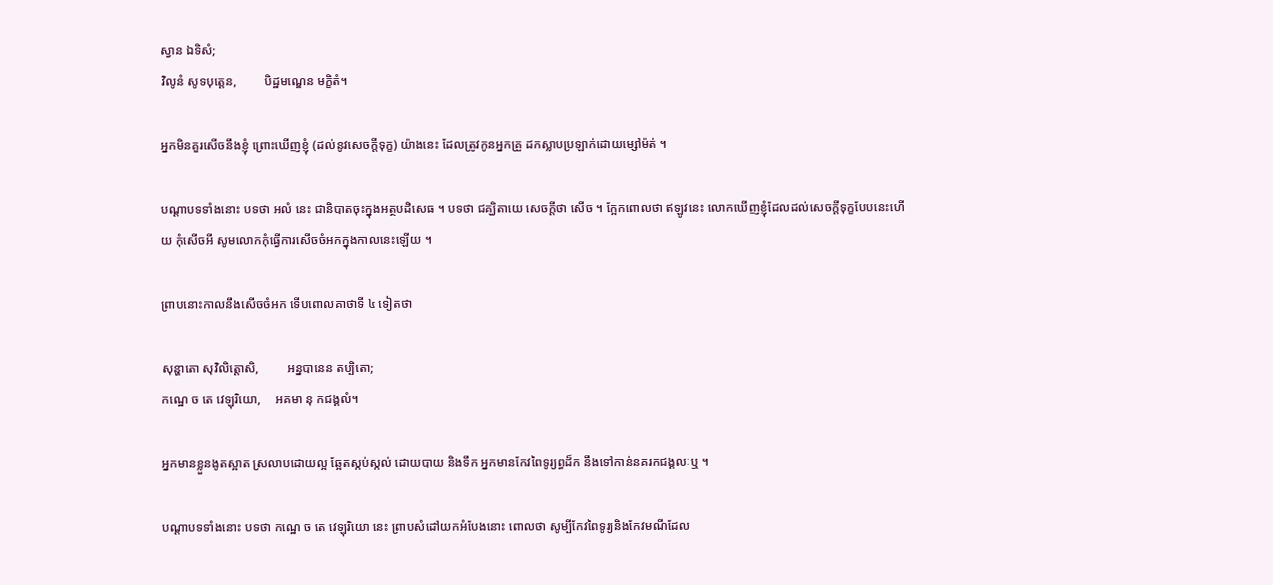ស្វាន ឯទិសំ;
វិលូនំ សូទបុត្តេន,         បិដ្ឋមណ្ឌេន មក្ខិតំ។

អ្នកមិនគួរសើចនឹងខ្ញុំ ព្រោះឃើញខ្ញុំ (ដល់នូវសេចក្តីទុក្ខ) យ៉ាងនេះ ដែលត្រូវកូនអ្នកគ្រួ ដកស្លាបប្រឡាក់ដោយម្សៅម៉ត់ ។

បណ្ដាបទទាំងនោះ បទថា អលំ នេះ ជានិបាតចុះក្នុងអត្ថបដិសេធ ។ បទថា ជគ្ឃិតាយេ សេចក្ដីថា សើច ។ ក្អែកពោលថា ឥឡូវនេះ លោកឃើញខ្ញុំដែលដល់សេចក្ដីទុក្ខបែបនេះហើយ កុំសើចអី សូមលោកកុំធ្វើការសើចចំអកក្នុងកាលនេះឡើយ ។

ព្រាបនោះកាលនឹងសើចចំអក ទើបពោលគាថាទី ៤ ទៀតថា

សុន្ហាតោ សុវិលិត្តោសិ,         អន្នបានេន តប្បិតោ;
កណ្ឋេ ច តេ វេឡុរិយោ,     អគមា នុ កជង្គលំ។

អ្នកមានខ្លួនងូតស្អាត ស្រលាបដោយល្អ ឆ្អែតស្កប់ស្កល់ ដោយបាយ និងទឹក អ្នកមានកែវពៃទូរ្យព្ធដ៏ក នឹងទៅកាន់នគរកជង្គលៈឬ ។

បណ្ដាបទទាំងនោះ បទថា កណ្ឋេ ច តេ វេឡុរិយោ នេះ ព្រាបសំដៅយកអំបែងនោះ ពោលថា សូម្បីកែវពៃទូរ្យនិងកែវមណីដែល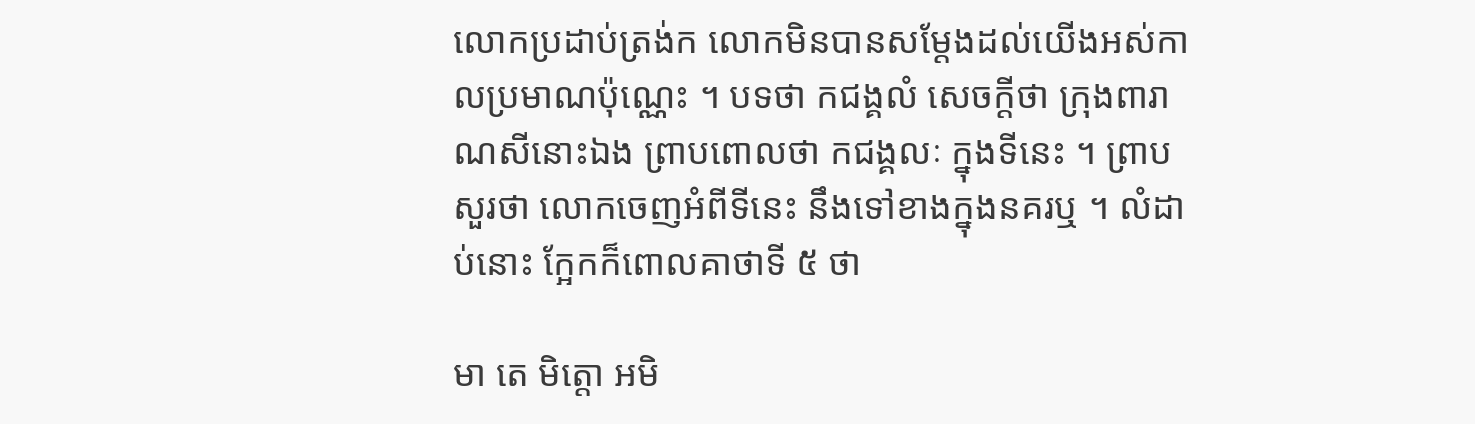លោកប្រដាប់ត្រង់ក លោកមិនបានសម្ដែងដល់យើងអស់កាលប្រមាណប៉ុណ្ណេះ ។ បទថា កជង្គលំ សេចក្ដីថា ក្រុងពារាណសីនោះឯង ព្រាបពោលថា កជង្គលៈ ក្នុងទីនេះ ។ ព្រាបសួរថា លោកចេញអំពីទីនេះ នឹងទៅខាងក្នុងនគរឬ ។ លំដាប់នោះ ក្អែកក៏ពោលគាថាទី ៥ ថា

មា តេ មិត្តោ អមិ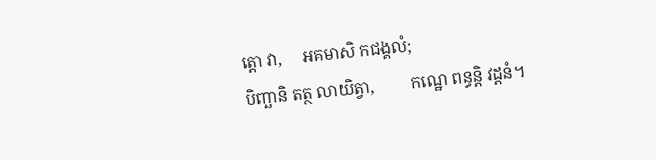ត្តោ វា,     អគមាសិ កជង្គលំ;
បិញ្ឆានិ តត្ថ លាយិត្វា,         កណ្ឋេ ពន្ធន្តិ វដ្ដនំ។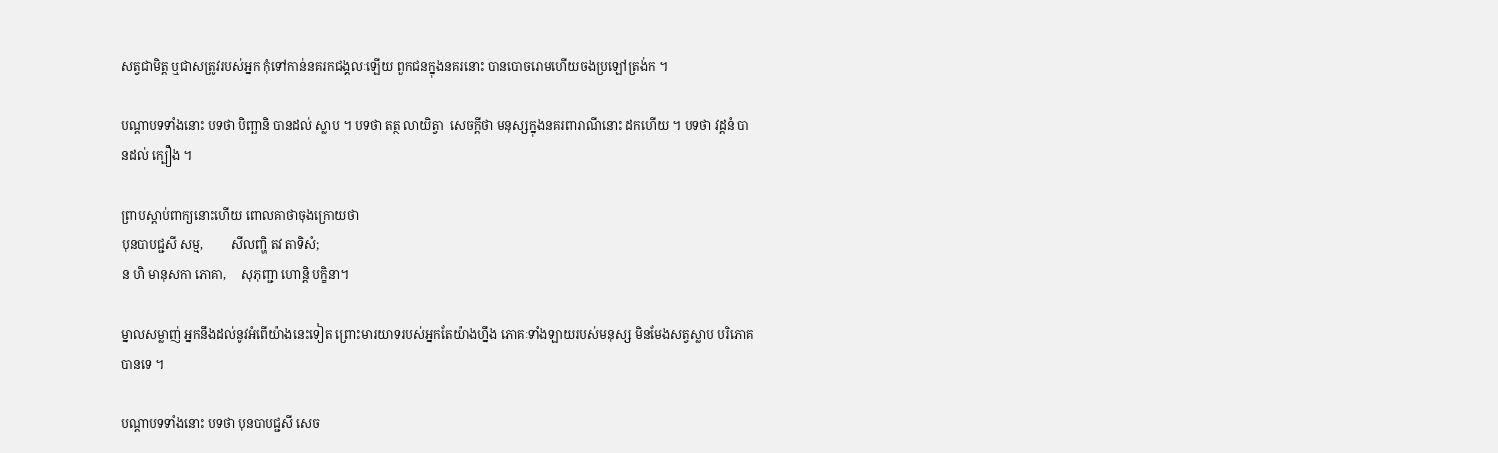សត្វជាមិត្ត ឬជាសត្រូវរបស់អ្នក កុំទៅកាន់នគរកជង្គលៈឡើយ ពួកជនក្នុងនគរនោះ បានបោចរោមហើយចងប្រឡៅត្រង់ក ។

បណ្ដាបទទាំងនោះ បទថា បិញ្ឆានិ បានដល់ ស្លាប ។ បទថា តត្ថ លាយិត្វា  សេចក្ដីថា មនុស្សក្នុងនគរពារាណីនោះ ដកហើយ ។ បទថា វដ្ដនំ បានដល់ ក្បឿង ។

ព្រាបស្ដាប់ពាក្យនោះហើយ ពោលគាថាចុងក្រោយថា
បុនបាបជ្ជសី សម្ម,         សីលញ្ហិ តវ តាទិសំ;
ន ហិ មានុសកា ភោគា,     សុភុញ្ជា ហោន្តិ បក្ខិនា។

ម្នាលសម្លាញ់ អ្នកនឹងដល់នូវអំពើយ៉ាងនេះទៀត ព្រោះមារយាទរបស់អ្នកតែយ៉ាងហ្នឹង ភោគៈទាំងឡាយរបស់មនុស្ស មិនមែងសត្វស្លាប បរិភោគបានទេ ។

បណ្ដាបទទាំងនោះ បទថា បុនបាបជ្ជសី សេច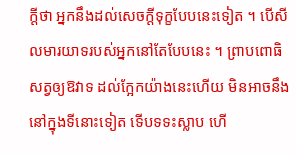ក្ដីថា អ្នកនឹងដល់សេចក្ដីទុក្ខបែបនេះទៀត ។ បើសីលមារយាទរបស់អ្នកនៅតែបែបនេះ ។ ព្រាបពោធិសត្វឲ្យឱវាទ ដល់ក្អែកយ៉ាងនេះហើយ មិនអាចនឹងនៅក្នុងទីនោះទៀត ទើបទទះស្លាប ហើ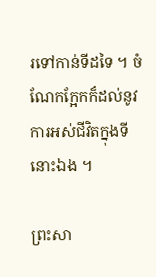រទៅកាន់ទីដទៃ ។ ចំណែកក្អែកក៏ដល់នូវការអស់ជីវិតក្នុងទីនោះឯង ។

ព្រះសា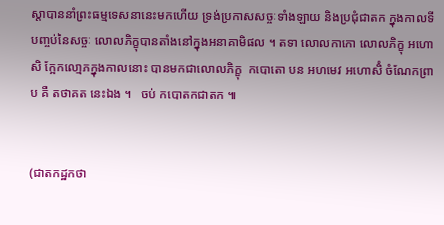ស្ដាបាននាំព្រះធម្មទេសនានេះមកហើយ ទ្រង់ប្រកាសសច្ចៈទាំងឡាយ និងប្រជុំជាតក ក្នុងកាលទីបញ្ចប់នៃសច្ចៈ លោលភិក្ខុបានតាំងនៅក្នុងអនាគាមិផល ។ តទា លោលកាកោ លោលភិក្ខុ អហោសិ ក្អែកលោ្មភក្នុងកាលនោះ បានមកជាលោលភិក្ខុ  កបោតោ បន អហមេវ អហោសិំ ចំណែកព្រាប គឺ តថាគត នេះឯង ។   ចប់ កបោតកជាតក ៕


(ជាតកដ្ឋកថា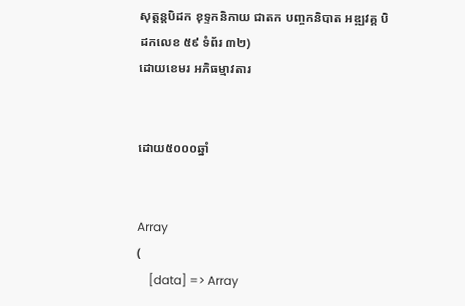សុត្តន្តបិដក ខុទ្ទកនិកាយ ជាតក បញ្ចកនិបាត អឌ្ឍវគ្គ បិដកលេខ ៥៩ ទំព័រ ៣២)
ដោយខេមរ អភិធម្មាវតារ


ដោយ៥០០០ឆ្នាំ


Array
(
    [data] => Array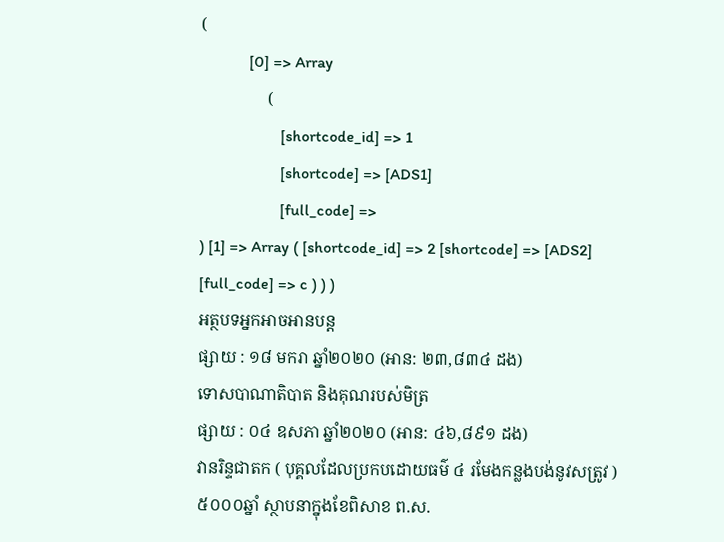(
            [0] => Array
                (
                    [shortcode_id] => 1
                    [shortcode] => [ADS1]
                    [full_code] =>
) [1] => Array ( [shortcode_id] => 2 [shortcode] => [ADS2] [full_code] => c ) ) )
អត្ថបទអ្នកអាចអានបន្ត
ផ្សាយ : ១៨ មករា ឆ្នាំ២០២០ (អាន: ២៣,៨៣៤ ដង)
ទោសបាណាតិបាត និងគុណរបស់មិត្រ
ផ្សាយ : ០៤ ឧសភា ឆ្នាំ២០២០ (អាន: ៤៦,៨៩១ ដង)
វានរិន្ទជាតក ( បុគ្គលដែលប្រកបដោយធម៌ ៤ រមែងកន្លងបង់នូវសត្រូវ )
៥០០០ឆ្នាំ ស្ថាបនាក្នុងខែពិសាខ ព.ស.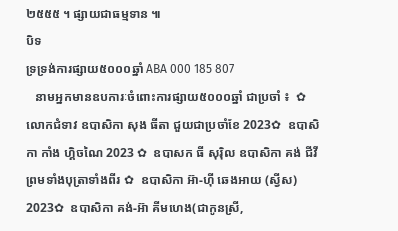២៥៥៥ ។ ផ្សាយជាធម្មទាន ៕
បិទ
ទ្រទ្រង់ការផ្សាយ៥០០០ឆ្នាំ ABA 000 185 807
   នាមអ្នកមានឧបការៈចំពោះការផ្សាយ៥០០០ឆ្នាំ ជាប្រចាំ ៖  ✿  លោកជំទាវ ឧបាសិកា សុង ធីតា ជួយជាប្រចាំខែ 2023✿  ឧបាសិកា កាំង ហ្គិចណៃ 2023 ✿  ឧបាសក ធី សុរ៉ិល ឧបាសិកា គង់ ជីវី ព្រមទាំងបុត្រាទាំងពីរ ✿  ឧបាសិកា អ៊ា-ហុី ឆេងអាយ (ស្វីស) 2023✿  ឧបាសិកា គង់-អ៊ា គីមហេង(ជាកូនស្រី,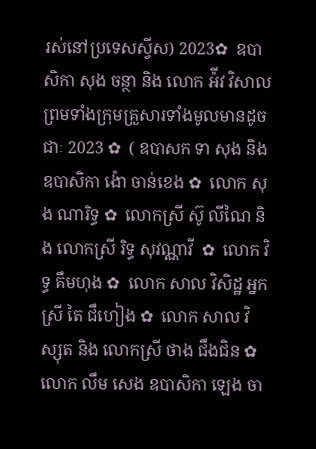រស់នៅប្រទេសស្វីស) 2023✿  ឧបាសិកា សុង ចន្ថា និង លោក អ៉ីវ វិសាល ព្រមទាំងក្រុមគ្រួសារទាំងមូលមានដូចជាៈ 2023 ✿  ( ឧបាសក ទា សុង និងឧបាសិកា ង៉ោ ចាន់ខេង ✿  លោក សុង ណារិទ្ធ ✿  លោកស្រី ស៊ូ លីណៃ និង លោកស្រី រិទ្ធ សុវណ្ណាវី  ✿  លោក វិទ្ធ គឹមហុង ✿  លោក សាល វិសិដ្ឋ អ្នកស្រី តៃ ជឹហៀង ✿  លោក សាល វិស្សុត និង លោកស្រី ថាង ជឹងជិន ✿  លោក លឹម សេង ឧបាសិកា ឡេង ចា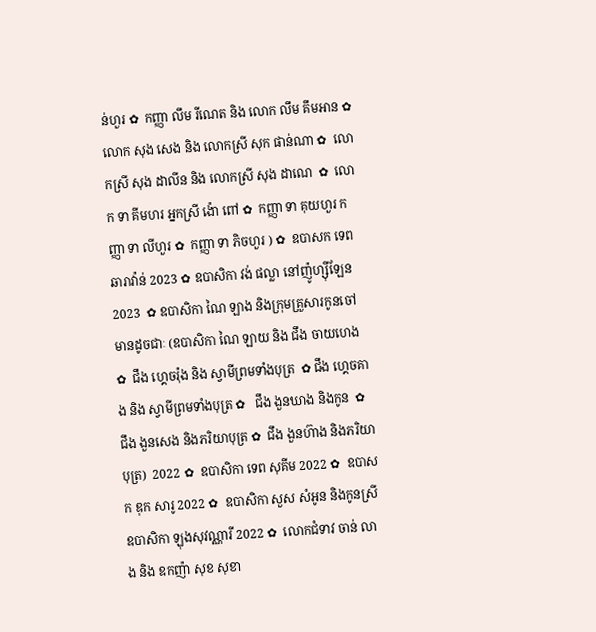ន់ហួរ ✿  កញ្ញា លឹម រីណេត និង លោក លឹម គឹមអាន ✿  លោក សុង សេង និង លោកស្រី សុក ផាន់ណា ✿  លោកស្រី សុង ដាលីន និង លោកស្រី សុង ដាណេ  ✿  លោក ទា គីមហរ អ្នកស្រី ង៉ោ ពៅ ✿  កញ្ញា ទា គុយហួរ កញ្ញា ទា លីហួរ ✿  កញ្ញា ទា ភិចហួរ ) ✿  ឧបាសក ទេព ឆារាវ៉ាន់ 2023 ✿ ឧបាសិកា វង់ ផល្លា នៅញ៉ូហ្ស៊ីឡែន 2023  ✿ ឧបាសិកា ណៃ ឡាង និងក្រុមគ្រួសារកូនចៅ មានដូចជាៈ (ឧបាសិកា ណៃ ឡាយ និង ជឹង ចាយហេង  ✿  ជឹង ហ្គេចរ៉ុង និង ស្វាមីព្រមទាំងបុត្រ  ✿ ជឹង ហ្គេចគាង និង ស្វាមីព្រមទាំងបុត្រ ✿   ជឹង ងួនឃាង និងកូន  ✿  ជឹង ងួនសេង និងភរិយាបុត្រ ✿  ជឹង ងួនហ៊ាង និងភរិយាបុត្រ)  2022 ✿  ឧបាសិកា ទេព សុគីម 2022 ✿  ឧបាសក ឌុក សារូ 2022 ✿  ឧបាសិកា សួស សំអូន និងកូនស្រី ឧបាសិកា ឡុងសុវណ្ណារី 2022 ✿  លោកជំទាវ ចាន់ លាង និង ឧកញ៉ា សុខ សុខា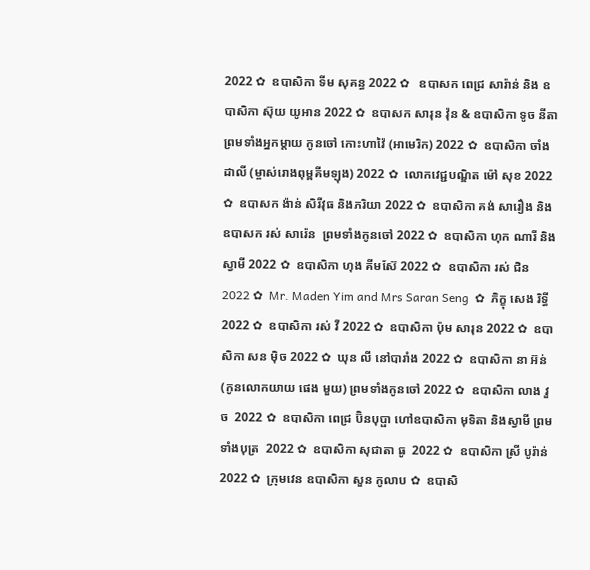2022 ✿  ឧបាសិកា ទីម សុគន្ធ 2022 ✿   ឧបាសក ពេជ្រ សារ៉ាន់ និង ឧបាសិកា ស៊ុយ យូអាន 2022 ✿  ឧបាសក សារុន វ៉ុន & ឧបាសិកា ទូច នីតា ព្រមទាំងអ្នកម្តាយ កូនចៅ កោះហាវ៉ៃ (អាមេរិក) 2022 ✿  ឧបាសិកា ចាំង ដាលី (ម្ចាស់រោងពុម្ពគីមឡុង) 2022 ✿  លោកវេជ្ជបណ្ឌិត ម៉ៅ សុខ 2022 ✿  ឧបាសក ង៉ាន់ សិរីវុធ និងភរិយា 2022 ✿  ឧបាសិកា គង់ សារឿង និង ឧបាសក រស់ សារ៉េន  ព្រមទាំងកូនចៅ 2022 ✿  ឧបាសិកា ហុក ណារី និងស្វាមី 2022 ✿  ឧបាសិកា ហុង គីមស៊ែ 2022 ✿  ឧបាសិកា រស់ ជិន 2022 ✿  Mr. Maden Yim and Mrs Saran Seng  ✿  ភិក្ខុ សេង រិទ្ធី 2022 ✿  ឧបាសិកា រស់ វី 2022 ✿  ឧបាសិកា ប៉ុម សារុន 2022 ✿  ឧបាសិកា សន ម៉ិច 2022 ✿  ឃុន លី នៅបារាំង 2022 ✿  ឧបាសិកា នា អ៊ន់ (កូនលោកយាយ ផេង មួយ) ព្រមទាំងកូនចៅ 2022 ✿  ឧបាសិកា លាង វួច  2022 ✿  ឧបាសិកា ពេជ្រ ប៊ិនបុប្ផា ហៅឧបាសិកា មុទិតា និងស្វាមី ព្រមទាំងបុត្រ  2022 ✿  ឧបាសិកា សុជាតា ធូ  2022 ✿  ឧបាសិកា ស្រី បូរ៉ាន់ 2022 ✿  ក្រុមវេន ឧបាសិកា សួន កូលាប ✿  ឧបាសិ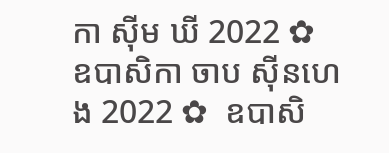កា ស៊ីម ឃី 2022 ✿  ឧបាសិកា ចាប ស៊ីនហេង 2022 ✿  ឧបាសិ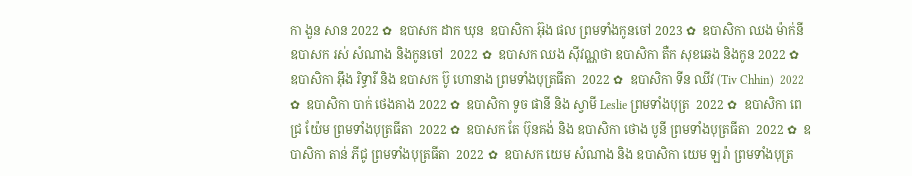កា ងួន សាន 2022 ✿  ឧបាសក ដាក ឃុន  ឧបាសិកា អ៊ុង ផល ព្រមទាំងកូនចៅ 2023 ✿  ឧបាសិកា ឈង ម៉ាក់នី ឧបាសក រស់ សំណាង និងកូនចៅ  2022 ✿  ឧបាសក ឈង សុីវណ្ណថា ឧបាសិកា តឺក សុខឆេង និងកូន 2022 ✿  ឧបាសិកា អុឹង រិទ្ធារី និង ឧបាសក ប៊ូ ហោនាង ព្រមទាំងបុត្រធីតា  2022 ✿  ឧបាសិកា ទីន ឈីវ (Tiv Chhin)  2022 ✿  ឧបាសិកា បាក់ ថេងគាង 2022 ✿  ឧបាសិកា ទូច ផានី និង ស្វាមី Leslie ព្រមទាំងបុត្រ  2022 ✿  ឧបាសិកា ពេជ្រ យ៉ែម ព្រមទាំងបុត្រធីតា  2022 ✿  ឧបាសក តែ ប៊ុនគង់ និង ឧបាសិកា ថោង បូនី ព្រមទាំងបុត្រធីតា  2022 ✿  ឧបាសិកា តាន់ ភីជូ ព្រមទាំងបុត្រធីតា  2022 ✿  ឧបាសក យេម សំណាង និង ឧបាសិកា យេម ឡរ៉ា ព្រមទាំងបុត្រ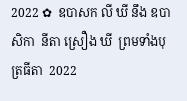2022 ✿  ឧបាសក លី ឃី នឹង ឧបាសិកា  នីតា ស្រឿង ឃី  ព្រមទាំងបុត្រធីតា  2022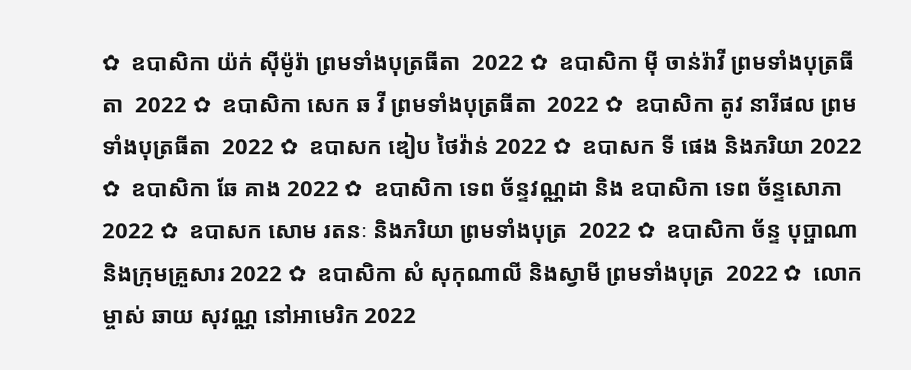✿  ឧបាសិកា យ៉ក់ សុីម៉ូរ៉ា ព្រមទាំងបុត្រធីតា  2022 ✿  ឧបាសិកា មុី ចាន់រ៉ាវី ព្រមទាំងបុត្រធីតា  2022 ✿  ឧបាសិកា សេក ឆ វី ព្រមទាំងបុត្រធីតា  2022 ✿  ឧបាសិកា តូវ នារីផល ព្រមទាំងបុត្រធីតា  2022 ✿  ឧបាសក ឌៀប ថៃវ៉ាន់ 2022 ✿  ឧបាសក ទី ផេង និងភរិយា 2022 ✿  ឧបាសិកា ឆែ គាង 2022 ✿  ឧបាសិកា ទេព ច័ន្ទវណ្ណដា និង ឧបាសិកា ទេព ច័ន្ទសោភា  2022 ✿  ឧបាសក សោម រតនៈ និងភរិយា ព្រមទាំងបុត្រ  2022 ✿  ឧបាសិកា ច័ន្ទ បុប្ផាណា និងក្រុមគ្រួសារ 2022 ✿  ឧបាសិកា សំ សុកុណាលី និងស្វាមី ព្រមទាំងបុត្រ  2022 ✿  លោកម្ចាស់ ឆាយ សុវណ្ណ នៅអាមេរិក 2022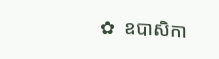✿  ឧបាសិកា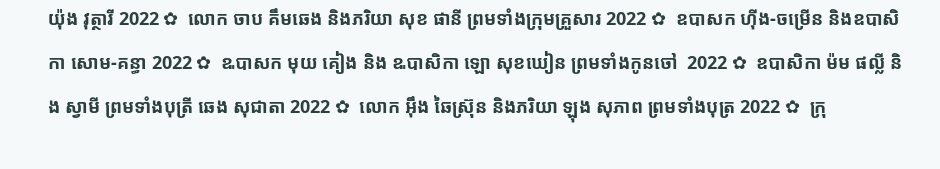យ៉ុង វុត្ថារី 2022 ✿  លោក ចាប គឹមឆេង និងភរិយា សុខ ផានី ព្រមទាំងក្រុមគ្រួសារ 2022 ✿  ឧបាសក ហ៊ីង-ចម្រើន និងឧបាសិកា សោម-គន្ធា 2022 ✿  ឩបាសក មុយ គៀង និង ឩបាសិកា ឡោ សុខឃៀន ព្រមទាំងកូនចៅ  2022 ✿  ឧបាសិកា ម៉ម ផល្លី និង ស្វាមី ព្រមទាំងបុត្រី ឆេង សុជាតា 2022 ✿  លោក អ៊ឹង ឆៃស្រ៊ុន និងភរិយា ឡុង សុភាព ព្រមទាំងបុត្រ 2022 ✿  ក្រុ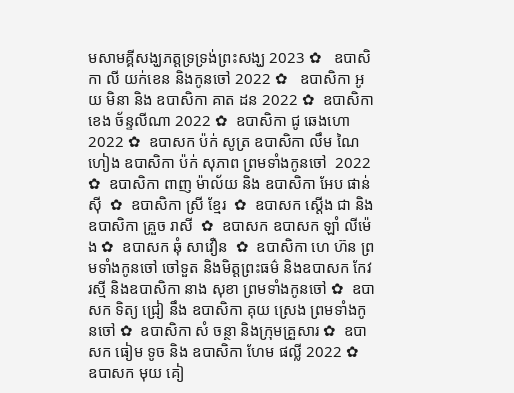មសាមគ្គីសង្ឃភត្តទ្រទ្រង់ព្រះសង្ឃ 2023 ✿   ឧបាសិកា លី យក់ខេន និងកូនចៅ 2022 ✿   ឧបាសិកា អូយ មិនា និង ឧបាសិកា គាត ដន 2022 ✿  ឧបាសិកា ខេង ច័ន្ទលីណា 2022 ✿  ឧបាសិកា ជូ ឆេងហោ 2022 ✿  ឧបាសក ប៉ក់ សូត្រ ឧបាសិកា លឹម ណៃហៀង ឧបាសិកា ប៉ក់ សុភាព ព្រមទាំងកូនចៅ  2022 ✿  ឧបាសិកា ពាញ ម៉ាល័យ និង ឧបាសិកា អែប ផាន់ស៊ី  ✿  ឧបាសិកា ស្រី ខ្មែរ  ✿  ឧបាសក ស្តើង ជា និងឧបាសិកា គ្រួច រាសី  ✿  ឧបាសក ឧបាសក ឡាំ លីម៉េង ✿  ឧបាសក ឆុំ សាវឿន  ✿  ឧបាសិកា ហេ ហ៊ន ព្រមទាំងកូនចៅ ចៅទួត និងមិត្តព្រះធម៌ និងឧបាសក កែវ រស្មី និងឧបាសិកា នាង សុខា ព្រមទាំងកូនចៅ ✿  ឧបាសក ទិត្យ ជ្រៀ នឹង ឧបាសិកា គុយ ស្រេង ព្រមទាំងកូនចៅ ✿  ឧបាសិកា សំ ចន្ថា និងក្រុមគ្រួសារ ✿  ឧបាសក ធៀម ទូច និង ឧបាសិកា ហែម ផល្លី 2022 ✿  ឧបាសក មុយ គៀ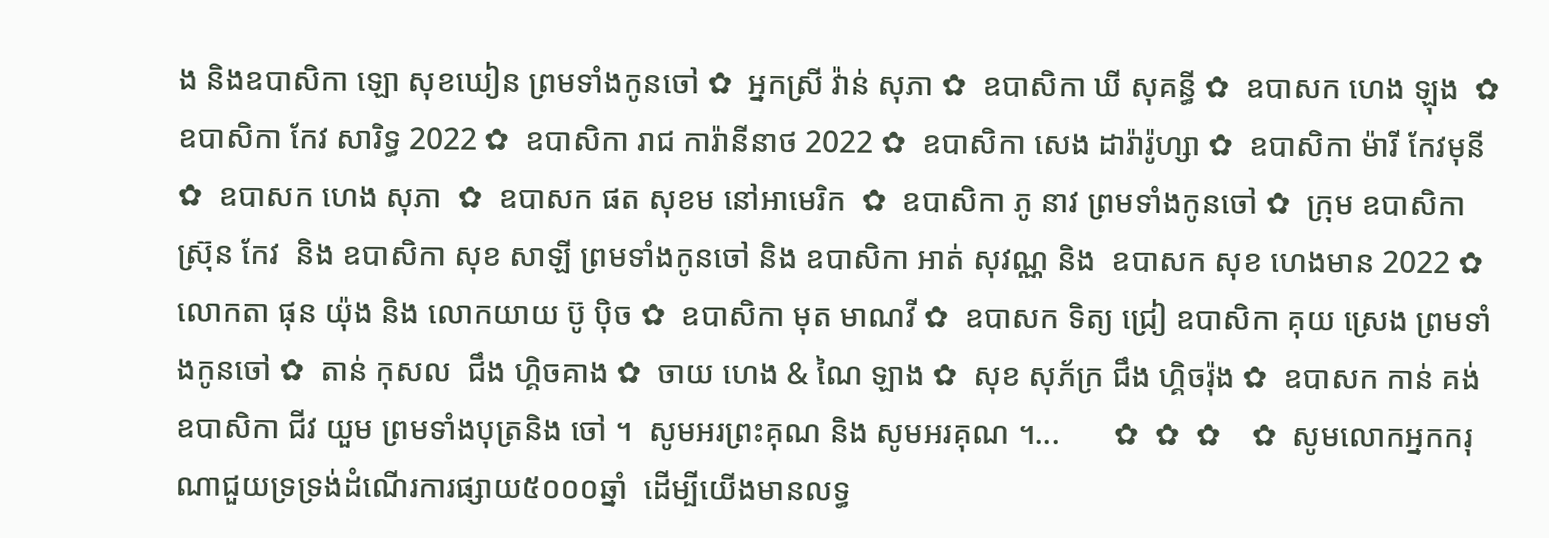ង និងឧបាសិកា ឡោ សុខឃៀន ព្រមទាំងកូនចៅ ✿  អ្នកស្រី វ៉ាន់ សុភា ✿  ឧបាសិកា ឃី សុគន្ធី ✿  ឧបាសក ហេង ឡុង  ✿  ឧបាសិកា កែវ សារិទ្ធ 2022 ✿  ឧបាសិកា រាជ ការ៉ានីនាថ 2022 ✿  ឧបាសិកា សេង ដារ៉ារ៉ូហ្សា ✿  ឧបាសិកា ម៉ារី កែវមុនី ✿  ឧបាសក ហេង សុភា  ✿  ឧបាសក ផត សុខម នៅអាមេរិក  ✿  ឧបាសិកា ភូ នាវ ព្រមទាំងកូនចៅ ✿  ក្រុម ឧបាសិកា ស្រ៊ុន កែវ  និង ឧបាសិកា សុខ សាឡី ព្រមទាំងកូនចៅ និង ឧបាសិកា អាត់ សុវណ្ណ និង  ឧបាសក សុខ ហេងមាន 2022 ✿  លោកតា ផុន យ៉ុង និង លោកយាយ ប៊ូ ប៉ិច ✿  ឧបាសិកា មុត មាណវី ✿  ឧបាសក ទិត្យ ជ្រៀ ឧបាសិកា គុយ ស្រេង ព្រមទាំងកូនចៅ ✿  តាន់ កុសល  ជឹង ហ្គិចគាង ✿  ចាយ ហេង & ណៃ ឡាង ✿  សុខ សុភ័ក្រ ជឹង ហ្គិចរ៉ុង ✿  ឧបាសក កាន់ គង់ ឧបាសិកា ជីវ យួម ព្រមទាំងបុត្រនិង ចៅ ។  សូមអរព្រះគុណ និង សូមអរគុណ ។...       ✿  ✿  ✿    ✿  សូមលោកអ្នកករុណាជួយទ្រទ្រង់ដំណើរការផ្សាយ៥០០០ឆ្នាំ  ដើម្បីយើងមានលទ្ធ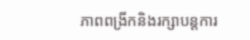ភាពពង្រីកនិងរក្សាបន្តការ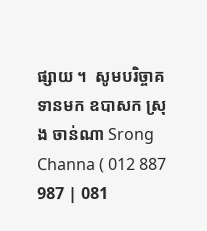ផ្សាយ ។  សូមបរិច្ចាគទានមក ឧបាសក ស្រុង ចាន់ណា Srong Channa ( 012 887 987 | 081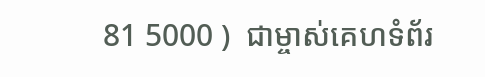81 5000 )  ជាម្ចាស់គេហទំព័រ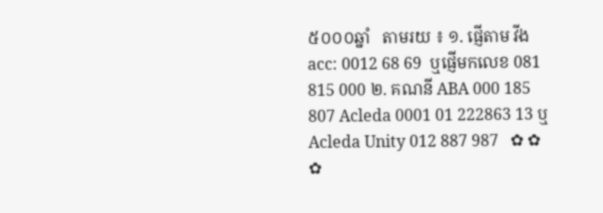៥០០០ឆ្នាំ   តាមរយ ៖ ១. ផ្ញើតាម វីង acc: 0012 68 69  ឬផ្ញើមកលេខ 081 815 000 ២. គណនី ABA 000 185 807 Acleda 0001 01 222863 13 ឬ Acleda Unity 012 887 987   ✿ ✿ ✿